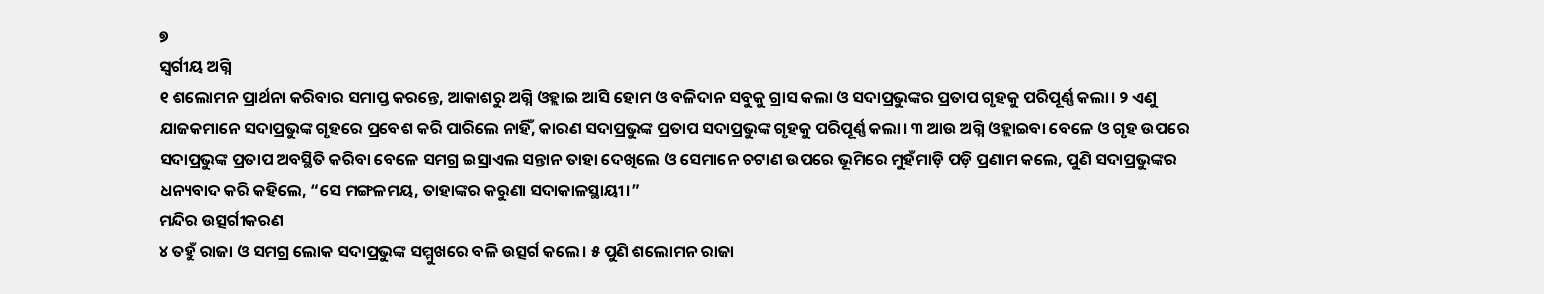୭
ସ୍ୱର୍ଗୀୟ ଅଗ୍ନି
୧ ଶଲୋମନ ପ୍ରାର୍ଥନା କରିବାର ସମାପ୍ତ କରନ୍ତେ, ଆକାଶରୁ ଅଗ୍ନି ଓହ୍ଲାଇ ଆସି ହୋମ ଓ ବଳିଦାନ ସବୁକୁ ଗ୍ରାସ କଲା ଓ ସଦାପ୍ରଭୁଙ୍କର ପ୍ରତାପ ଗୃହକୁ ପରିପୂର୍ଣ୍ଣ କଲା। ୨ ଏଣୁ ଯାଜକମାନେ ସଦାପ୍ରଭୁଙ୍କ ଗୃହରେ ପ୍ରବେଶ କରି ପାରିଲେ ନାହିଁ, କାରଣ ସଦାପ୍ରଭୁଙ୍କ ପ୍ରତାପ ସଦାପ୍ରଭୁଙ୍କ ଗୃହକୁ ପରିପୂର୍ଣ୍ଣ କଲା। ୩ ଆଉ ଅଗ୍ନି ଓହ୍ଲାଇବା ବେଳେ ଓ ଗୃହ ଉପରେ ସଦାପ୍ରଭୁଙ୍କ ପ୍ରତାପ ଅବସ୍ଥିତି କରିବା ବେଳେ ସମଗ୍ର ଇସ୍ରାଏଲ ସନ୍ତାନ ତାହା ଦେଖିଲେ ଓ ସେମାନେ ଚଟାଣ ଉପରେ ଭୂମିରେ ମୁହଁମାଡ଼ି ପଡ଼ି ପ୍ରଣାମ କଲେ, ପୁଣି ସଦାପ୍ରଭୁଙ୍କର ଧନ୍ୟବାଦ କରି କହିଲେ, “ସେ ମଙ୍ଗଳମୟ, ତାହାଙ୍କର କରୁଣା ସଦାକାଳସ୍ଥାୟୀ।”
ମନ୍ଦିର ଉତ୍ସର୍ଗୀକରଣ
୪ ତହୁଁ ରାଜା ଓ ସମଗ୍ର ଲୋକ ସଦାପ୍ରଭୁଙ୍କ ସମ୍ମୁଖରେ ବଳି ଉତ୍ସର୍ଗ କଲେ। ୫ ପୁଣି ଶଲୋମନ ରାଜା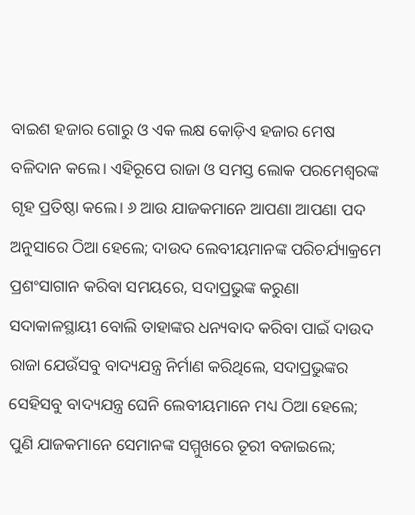ବାଇଶ ହଜାର ଗୋରୁ ଓ ଏକ ଲକ୍ଷ କୋଡ଼ିଏ ହଜାର ମେଷ ବଳିଦାନ କଲେ। ଏହିରୂପେ ରାଜା ଓ ସମସ୍ତ ଲୋକ ପରମେଶ୍ୱରଙ୍କ ଗୃହ ପ୍ରତିଷ୍ଠା କଲେ। ୬ ଆଉ ଯାଜକମାନେ ଆପଣା ଆପଣା ପଦ ଅନୁସାରେ ଠିଆ ହେଲେ; ଦାଉଦ ଲେବୀୟମାନଙ୍କ ପରିଚର୍ଯ୍ୟାକ୍ରମେ ପ୍ରଶଂସାଗାନ କରିବା ସମୟରେ, ସଦାପ୍ରଭୁଙ୍କ କରୁଣା ସଦାକାଳସ୍ଥାୟୀ ବୋଲି ତାହାଙ୍କର ଧନ୍ୟବାଦ କରିବା ପାଇଁ ଦାଉଦ ରାଜା ଯେଉଁସବୁ ବାଦ୍ୟଯନ୍ତ୍ର ନିର୍ମାଣ କରିଥିଲେ, ସଦାପ୍ରଭୁଙ୍କର ସେହିସବୁ ବାଦ୍ୟଯନ୍ତ୍ର ଘେନି ଲେବୀୟମାନେ ମଧ୍ୟ ଠିଆ ହେଲେ; ପୁଣି ଯାଜକମାନେ ସେମାନଙ୍କ ସମ୍ମୁଖରେ ତୂରୀ ବଜାଇଲେ;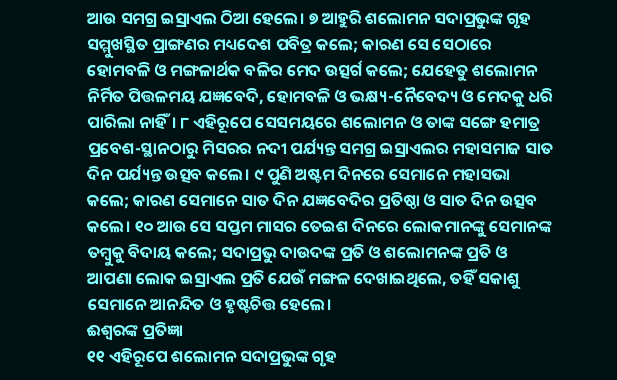ଆଉ ସମଗ୍ର ଇସ୍ରାଏଲ ଠିଆ ହେଲେ। ୭ ଆହୁରି ଶଲୋମନ ସଦାପ୍ରଭୁଙ୍କ ଗୃହ ସମ୍ମୁଖସ୍ଥିତ ପ୍ରାଙ୍ଗଣର ମଧ୍ୟଦେଶ ପବିତ୍ର କଲେ; କାରଣ ସେ ସେଠାରେ ହୋମବଳି ଓ ମଙ୍ଗଳାର୍ଥକ ବଳିର ମେଦ ଉତ୍ସର୍ଗ କଲେ; ଯେହେତୁ ଶଲୋମନ ନିର୍ମିତ ପିତ୍ତଳମୟ ଯଜ୍ଞବେଦି, ହୋମବଳି ଓ ଭକ୍ଷ୍ୟ-ନୈବେଦ୍ୟ ଓ ମେଦକୁ ଧରି ପାରିଲା ନାହିଁ। ୮ ଏହିରୂପେ ସେସମୟରେ ଶଲୋମନ ଓ ତାଙ୍କ ସଙ୍ଗେ ହମାତ୍ର ପ୍ରବେଶ-ସ୍ଥାନଠାରୁ ମିସରର ନଦୀ ପର୍ଯ୍ୟନ୍ତ ସମଗ୍ର ଇସ୍ରାଏଲର ମହାସମାଜ ସାତ ଦିନ ପର୍ଯ୍ୟନ୍ତ ଉତ୍ସବ କଲେ। ୯ ପୁଣି ଅଷ୍ଟମ ଦିନରେ ସେମାନେ ମହାସଭା କଲେ; କାରଣ ସେମାନେ ସାତ ଦିନ ଯଜ୍ଞବେଦିର ପ୍ରତିଷ୍ଠା ଓ ସାତ ଦିନ ଉତ୍ସବ କଲେ। ୧୦ ଆଉ ସେ ସପ୍ତମ ମାସର ତେଇଶ ଦିନରେ ଲୋକମାନଙ୍କୁ ସେମାନଙ୍କ ତମ୍ବୁକୁ ବିଦାୟ କଲେ; ସଦାପ୍ରଭୁ ଦାଉଦଙ୍କ ପ୍ରତି ଓ ଶଲୋମନଙ୍କ ପ୍ରତି ଓ ଆପଣା ଲୋକ ଇସ୍ରାଏଲ ପ୍ରତି ଯେଉଁ ମଙ୍ଗଳ ଦେଖାଇଥିଲେ, ତହିଁ ସକାଶୁ ସେମାନେ ଆନନ୍ଦିତ ଓ ହୃଷ୍ଟଚିତ୍ତ ହେଲେ।
ଈଶ୍ୱରଙ୍କ ପ୍ରତିଜ୍ଞା
୧୧ ଏହିରୂପେ ଶଲୋମନ ସଦାପ୍ରଭୁଙ୍କ ଗୃହ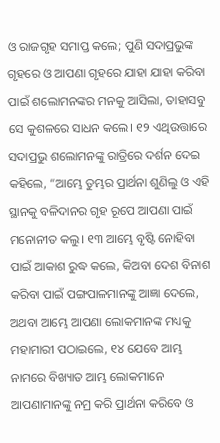ଓ ରାଜଗୃହ ସମାପ୍ତ କଲେ; ପୁଣି ସଦାପ୍ରଭୁଙ୍କ ଗୃହରେ ଓ ଆପଣା ଗୃହରେ ଯାହା ଯାହା କରିବା ପାଇଁ ଶଲୋମନଙ୍କର ମନକୁ ଆସିଲା, ତାହାସବୁ ସେ କୁଶଳରେ ସାଧନ କଲେ। ୧୨ ଏଥିଉତ୍ତାରେ ସଦାପ୍ରଭୁ ଶଲୋମନଙ୍କୁ ରାତ୍ରିରେ ଦର୍ଶନ ଦେଇ କହିଲେ, “ଆମ୍ଭେ ତୁମ୍ଭର ପ୍ରାର୍ଥନା ଶୁଣିଲୁ ଓ ଏହି ସ୍ଥାନକୁ ବଳିଦାନର ଗୃହ ରୂପେ ଆପଣା ପାଇଁ ମନୋନୀତ କଲୁ। ୧୩ ଆମ୍ଭେ ବୃଷ୍ଟି ନୋହିବା ପାଇଁ ଆକାଶ ରୁଦ୍ଧ କଲେ, କିଅବା ଦେଶ ବିନାଶ କରିବା ପାଇଁ ପଙ୍ଗପାଳମାନଙ୍କୁ ଆଜ୍ଞା ଦେଲେ, ଅଥବା ଆମ୍ଭେ ଆପଣା ଲୋକମାନଙ୍କ ମଧ୍ୟକୁ ମହାମାରୀ ପଠାଇଲେ, ୧୪ ଯେବେ ଆମ୍ଭ ନାମରେ ବିଖ୍ୟାତ ଆମ୍ଭ ଲୋକମାନେ ଆପଣାମାନଙ୍କୁ ନମ୍ର କରି ପ୍ରାର୍ଥନା କରିବେ ଓ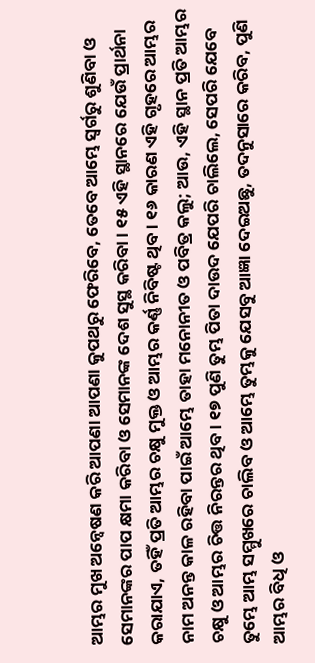ଆମ୍ଭର ମୁଖ ଅନ୍ୱେଷଣ କରି ଆପଣା ଆପଣା କୁପଥରୁ ଫେରିବେ, ତେବେ ଆମ୍ଭେ ସ୍ୱର୍ଗରୁ ଶୁଣିବା ଓ ସେମାନଙ୍କର ପାପ କ୍ଷମା କରିବା ଓ ସେମାନଙ୍କ ଦେଶ ସୁସ୍ଥ କରିବା। ୧୫ ଏହି ସ୍ଥାନରେ ଯେଉଁ ପ୍ରାର୍ଥନା କରାଯାଏ, ତହିଁ ପ୍ରତି ଆମ୍ଭର ଚକ୍ଷୁ ମୁକ୍ତ ଓ ଆମ୍ଭର କର୍ଣ୍ଣ ନିବିଷ୍ଟ ଥିବ। ୧୬ କାରଣ ଏହି ଗୃହରେ ଆମ୍ଭର ନାମ ଅନନ୍ତ କାଳ ରହିବା ପାଇଁ ଆମ୍ଭେ ତାହା ମନୋନୀତ ଓ ପବିତ୍ର କଲୁ; ଆଉ, ଏହି ସ୍ଥାନ ପ୍ରତି ଆମ୍ଭର ଚକ୍ଷୁ ଓ ଆମ୍ଭର ଚିତ୍ତ ନିରନ୍ତର ଥିବ। ୧୭ ପୁଣି ତୁମ୍ଭ ପିତା ଦାଉଦ ଯେପରି ଚାଲିଲେ, ସେପରି ଯେବେ ତୁମ୍ଭେ ଆମ୍ଭ ସମ୍ମୁଖରେ ଚାଲିବ ଓ ଆମ୍ଭେ ତୁମ୍ଭକୁ ଯେସବୁ ଆଜ୍ଞା ଦେଇଅଛୁ, ତଦନୁସାରେ କରିବ, ପୁଣି ଆମ୍ଭର ବିଧି ଓ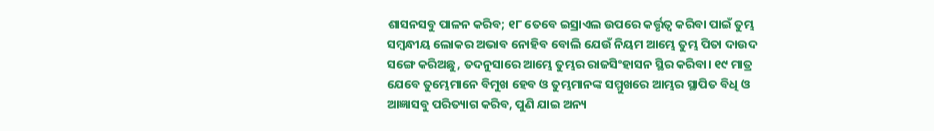ଶାସନସବୁ ପାଳନ କରିବ; ୧୮ ତେବେ ଇସ୍ରାଏଲ ଉପରେ କର୍ତ୍ତୃତ୍ୱ କରିବା ପାଇଁ ତୁମ୍ଭ ସମ୍ବନ୍ଧୀୟ ଲୋକର ଅଭାବ ନୋହିବ ବୋଲି ଯେଉଁ ନିୟମ ଆମ୍ଭେ ତୁମ୍ଭ ପିତା ଦାଉଦ ସଙ୍ଗେ କରିଅଛୁ, ତଦନୁସାରେ ଆମ୍ଭେ ତୁମ୍ଭର ରାଜସିଂହାସନ ସ୍ଥିର କରିବା। ୧୯ ମାତ୍ର ଯେବେ ତୁମ୍ଭେମାନେ ବିମୁଖ ହେବ ଓ ତୁମ୍ଭମାନଙ୍କ ସମ୍ମୁଖରେ ଆମ୍ଭର ସ୍ଥାପିତ ବିଧି ଓ ଆଜ୍ଞାସବୁ ପରିତ୍ୟାଗ କରିବ, ପୁଣି ଯାଇ ଅନ୍ୟ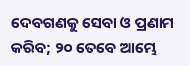ଦେବଗଣକୁ ସେବା ଓ ପ୍ରଣାମ କରିବ; ୨୦ ତେବେ ଆମ୍ଭେ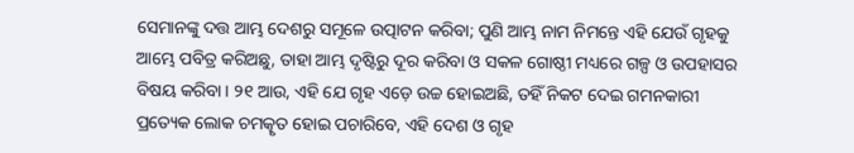ସେମାନଙ୍କୁ ଦତ୍ତ ଆମ୍ଭ ଦେଶରୁ ସମୂଳେ ଉତ୍ପାଟନ କରିବା; ପୁଣି ଆମ୍ଭ ନାମ ନିମନ୍ତେ ଏହି ଯେଉଁ ଗୃହକୁ ଆମ୍ଭେ ପବିତ୍ର କରିଅଛୁ, ତାହା ଆମ୍ଭ ଦୃଷ୍ଟିରୁ ଦୂର କରିବା ଓ ସକଳ ଗୋଷ୍ଠୀ ମଧ୍ୟରେ ଗଳ୍ପ ଓ ଉପହାସର ବିଷୟ କରିବା। ୨୧ ଆଉ, ଏହି ଯେ ଗୃହ ଏଡ଼େ ଉଚ୍ଚ ହୋଇଅଛି, ତହିଁ ନିକଟ ଦେଇ ଗମନକାରୀ ପ୍ରତ୍ୟେକ ଲୋକ ଚମତ୍କୃତ ହୋଇ ପଚାରିବେ, ଏହି ଦେଶ ଓ ଗୃହ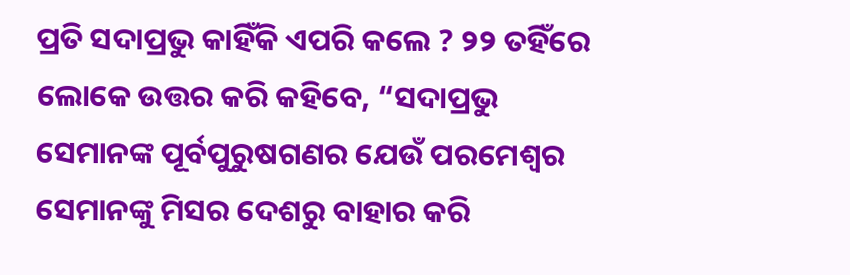ପ୍ରତି ସଦାପ୍ରଭୁ କାହିଁକି ଏପରି କଲେ ? ୨୨ ତହିଁରେ ଲୋକେ ଉତ୍ତର କରି କହିବେ, “ସଦାପ୍ରଭୁ ସେମାନଙ୍କ ପୂର୍ବପୁରୁଷଗଣର ଯେଉଁ ପରମେଶ୍ୱର ସେମାନଙ୍କୁ ମିସର ଦେଶରୁ ବାହାର କରି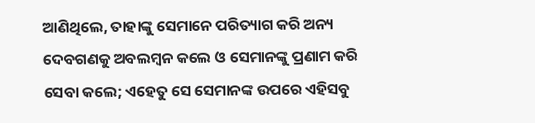ଆଣିଥିଲେ, ତାହାଙ୍କୁ ସେମାନେ ପରିତ୍ୟାଗ କରି ଅନ୍ୟ ଦେବଗଣକୁ ଅବଲମ୍ବନ କଲେ ଓ ସେମାନଙ୍କୁ ପ୍ରଣାମ କରି ସେବା କଲେ; ଏହେତୁ ସେ ସେମାନଙ୍କ ଉପରେ ଏହିସବୁ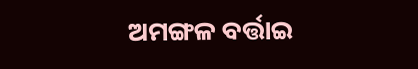ଅମଙ୍ଗଳ ବର୍ତ୍ତାଇ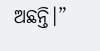ଅଛନ୍ତି।”